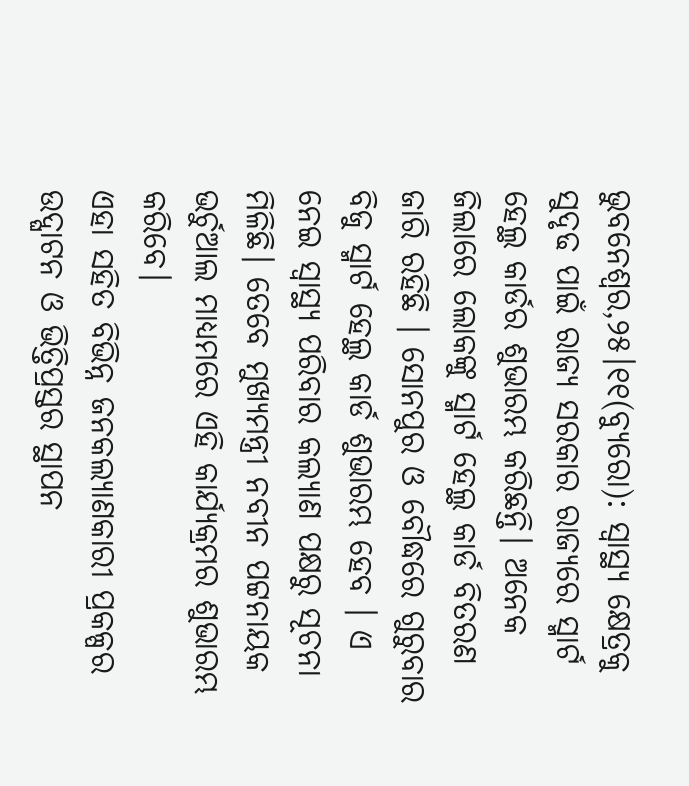ଭୁବନେଶ୍ବର,୨୫।୧୧(ବ୍ୟୁରୋ): ସ୍ବାସ୍ଥ୍ୟ କ୍ଷେତ୍ରକୁ ସୁଦୃଢ ପାଇଁ ରାଜ୍ୟ ସରକାର ରାଜ୍ୟରେ ସ୍ମାର୍ଟ ହେଲ୍ଥ କାର୍ଡର ଶୁଭାରମ୍ଭ କରିଛନ୍ତି। ଅନେକ ଜିଲାରେ ଲୋକଙ୍କୁ ସ୍ମାର୍ଟ ହେଲ୍ଥ କାର୍ଡ ବିତରଣ ଜାରି ରହିଛି । ସୋନପୁର ଓ ବୌଦ୍ଧରେ ଗୁରୁବାର ବିଜୁ ସ୍ମାର୍ଟ ହେଲ୍ଥ କାର୍ଡ ଶୁଭାରମ୍ଭ ହେବ । ଏ ନେଇ ସ୍ବାସ୍ଥ୍ୟ ପରିବାର କଲ୍ୟାଣ ପକ୍ଷରୁ ସୂଚନା ମିଳିଛି। ତେବେ ମୁଖ୍ୟମନ୍ତ୍ରୀ ନବୀନ ପଟ୍ଟନାୟକ ଭର୍ଚୁଆଲ ମାଧ୍ୟମରେ ଏହି କାର୍ଯ୍ୟକ୍ରମର ଶୁଭାରମ୍ଭ କରିବେ।
ଏହା ସହିତ ବିଭିନ୍ନ ଜନକଲ୍ୟାଣକାରୀ ପ୍ରକଳ୍ପର ଉଦ୍ଘାଟନ ଓ ଭିତ୍ତିପ୍ରସ୍ତର ସ୍ଥାପନ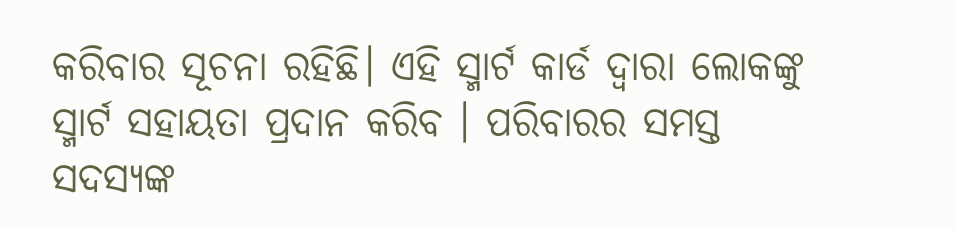କରିବାର ସୂଚନା ରହିଛି। ଏହି ସ୍ମାର୍ଟ କାର୍ଡ ଦ୍ୱାରା ଲୋକଙ୍କୁ ସ୍ମାର୍ଟ ସହାୟତା ପ୍ରଦାନ କରିବ । ପରିବାରର ସମସ୍ତ ସଦସ୍ୟଙ୍କ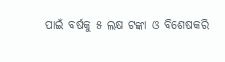ପାଇଁ ବର୍ଷକୁ ୫ ଲକ୍ଷ ଟଙ୍କା ଓ ବିଶେଷକରି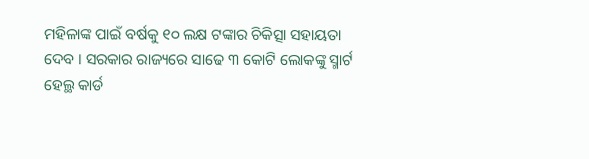ମହିଳାଙ୍କ ପାଇଁ ବର୍ଷକୁ ୧୦ ଲକ୍ଷ ଟଙ୍କାର ଚିକିତ୍ସା ସହାୟତା ଦେବ । ସରକାର ରାଜ୍ୟରେ ସାଢେ ୩ କୋଟି ଲୋକଙ୍କୁ ସ୍ମାର୍ଟ ହେଲ୍ଥ କାର୍ଡ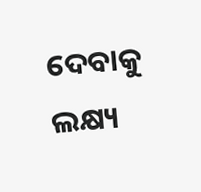ଦେବାକୁ ଲକ୍ଷ୍ୟ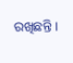ରଖିଛନ୍ତି ।